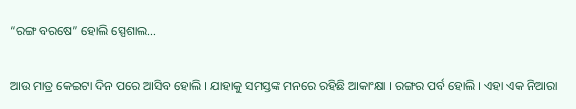“ରଙ୍ଗ ବରଷେ” ହୋଲି ସ୍ପେଶାଲ…

ଆଉ ମାତ୍ର କେଇଟା ଦିନ ପରେ ଆସିବ ହୋଲି । ଯାହାକୁ ସମସ୍ତଙ୍କ ମନରେ ରହିଛି ଆକାଂକ୍ଷା । ରଙ୍ଗର ପର୍ବ ହୋଲି । ଏହା ଏକ ନିଆରା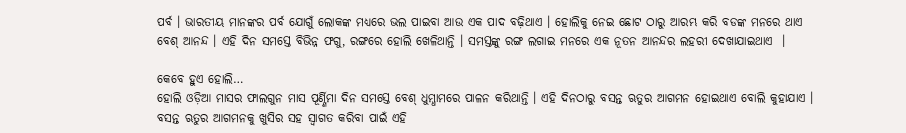ପର୍ବ । ଭାରତୀୟ ମାନଙ୍କର ପର୍ବ ଯୋଗୁଁ ଲୋକଙ୍କ ମଧ୍ୟରେ ଭଲ ପାଇବା ଆଉ ଏକ ପାଦ ବଢ଼ିଥାଏ । ହୋଲିକୁ ନେଇ ଛୋଟ ଠାରୁ ଆରମ୍ଭ କରି ବଡଙ୍କ ମନରେ ଥାଏ ବେଶ୍ ଆନନ୍ଦ । ଏହି ଦିନ ସମସ୍ତେ ବିଭିନ୍ନ ଫଗୁ, ରଙ୍ଗରେ ହୋଲି ଖେଳିଥାନ୍ତି । ସମସ୍ତଙ୍କୁ ରଙ୍ଗ ଲଗାଇ ମନରେ ଏକ ନୂତନ ଆନନ୍ଦର ଲହରୀ ଦେଖାଯାଇଥାଏ  ।

କେବେ ହୁଏ ହୋଲି…
ହୋଲି ଓଡ଼ିଆ ମାସର ଫାଲଗୁନ ମାସ ପୂର୍ଣ୍ଣିମା ଦିନ ସମସ୍ତେ ବେଶ୍ ଧୁମ୍ଧାମରେ ପାଳନ କରିଥାନ୍ତି । ଏହି ଦିନଠାରୁ ବସନ୍ତ ଋତୁର ଆଗମନ ହୋଇଥାଏ ବୋଲି କୁହାଯାଏ । ବସନ୍ତ ଋତୁର ଆଗମନକୁ ଖୁସିର ସହ ସ୍ୱାଗତ କରିବା ପାଇଁ ଏହି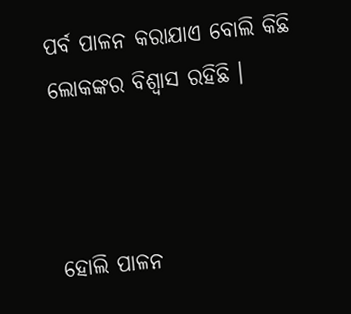ପର୍ବ ପାଳନ କରାଯାଏ ବୋଲି କିଛି ଲୋକଙ୍କର ବିଶ୍ୱାସ ରହିଛି ।



ହୋଲି ପାଳନ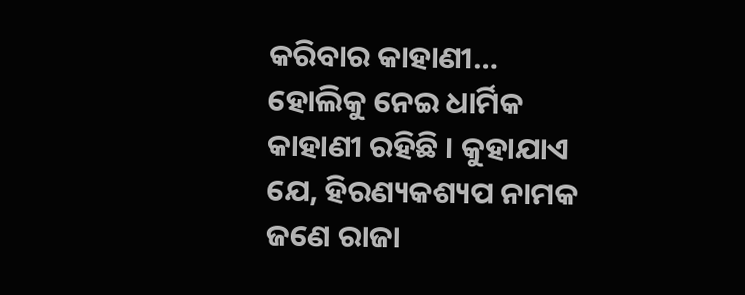କରିବାର କାହାଣୀ…
ହୋଲିକୁ ନେଇ ଧାର୍ମିକ କାହାଣୀ ରହିଛି । କୁହାଯାଏ ଯେ, ହିରଣ୍ୟକଶ୍ୟପ ନାମକ ଜଣେ ରାଜା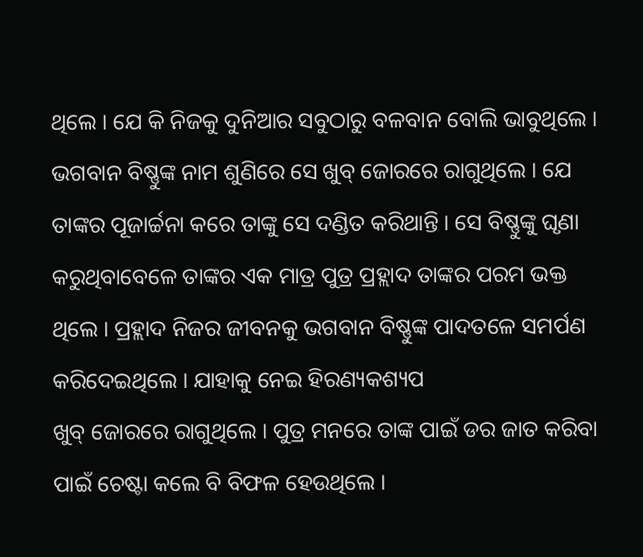ଥିଲେ । ଯେ କି ନିଜକୁ ଦୁନିଆର ସବୁଠାରୁ ବଳବାନ ବୋଲି ଭାବୁଥିଲେ । ଭଗବାନ ବିଷ୍ଣୁଙ୍କ ନାମ ଶୁଣିରେ ସେ ଖୁବ୍ ଜୋରରେ ରାଗୁଥିଲେ । ଯେ ତାଙ୍କର ପୂଜାର୍ଚ୍ଚନା କରେ ତାଙ୍କୁ ସେ ଦଣ୍ଡିତ କରିଥାନ୍ତି । ସେ ବିଷ୍ଣୁଙ୍କୁ ଘୃଣା କରୁଥିବାବେଳେ ତାଙ୍କର ଏକ ମାତ୍ର ପୁତ୍ର ପ୍ରହ୍ଲାଦ ତାଙ୍କର ପରମ ଭକ୍ତ ଥିଲେ । ପ୍ରହ୍ଲାଦ ନିଜର ଜୀବନକୁ ଭଗବାନ ବିଷ୍ଣୁଙ୍କ ପାଦତଳେ ସମର୍ପଣ କରିଦେଇଥିଲେ । ଯାହାକୁ ନେଇ ହିରଣ୍ୟକଶ୍ୟପ
ଖୁବ୍ ଜୋରରେ ରାଗୁଥିଲେ । ପୁତ୍ର ମନରେ ତାଙ୍କ ପାଇଁ ଡର ଜାତ କରିବା ପାଇଁ ଚେଷ୍ଟା କଲେ ବି ବିଫଳ ହେଉଥିଲେ ।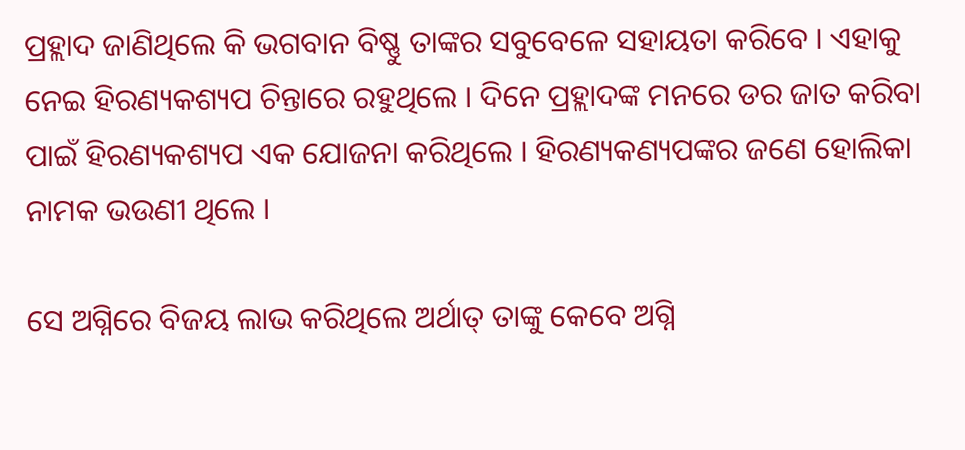ପ୍ରହ୍ଲାଦ ଜାଣିଥିଲେ କି ଭଗବାନ ବିଷ୍ଣୁ ତାଙ୍କର ସବୁବେଳେ ସହାୟତା କରିବେ । ଏହାକୁ ନେଇ ହିରଣ୍ୟକଶ୍ୟପ ଚିନ୍ତାରେ ରହୁଥିଲେ । ଦିନେ ପ୍ରହ୍ଲାଦଙ୍କ ମନରେ ଡର ଜାତ କରିବା ପାଇଁ ହିରଣ୍ୟକଶ୍ୟପ ଏକ ଯୋଜନା କରିଥିଲେ । ହିରଣ୍ୟକଣ୍ୟପଙ୍କର ଜଣେ ହୋଲିକା ନାମକ ଭଉଣୀ ଥିଲେ ।

ସେ ଅଗ୍ନିରେ ବିଜୟ ଲାଭ କରିଥିଲେ ଅର୍ଥାତ୍ ତାଙ୍କୁ କେବେ ଅଗ୍ନି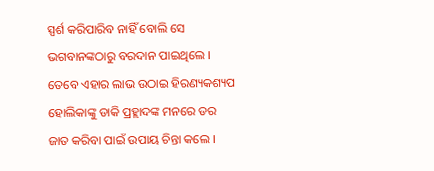ସ୍ପର୍ଶ କରିପାରିବ ନାହିଁ ବୋଲି ସେ ଭଗବାନଙ୍କଠାରୁ ବରଦାନ ପାଇଥିଲେ । ତେବେ ଏହାର ଲାଭ ଉଠାଇ ହିରଣ୍ୟକଶ୍ୟପ ହୋଲିକାଙ୍କୁ ଡାକି ପ୍ରହ୍ଲାଦଙ୍କ ମନରେ ଡର ଜାତ କରିବା ପାଇଁ ଉପାୟ ଚିନ୍ତା କଲେ ।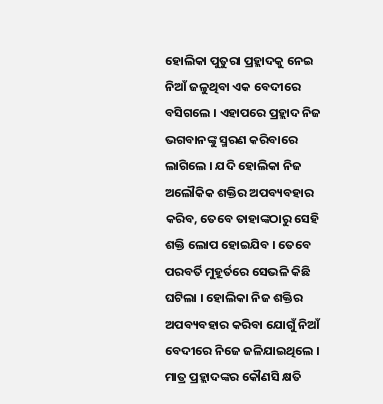ହୋଲିକା ପୁତୁରା ପ୍ରହ୍ଲାଦକୁ ନେଇ ନିଆଁ ଜଳୁଥିବା ଏକ ବେଦୀରେ ବସିଗଲେ । ଏହାପରେ ପ୍ରହ୍ଲାଦ ନିଜ ଭଗବାନଙ୍କୁ ସ୍ମରଣ କରିବାରେ ଲାଗିଲେ । ଯଦି ହୋଲିକା ନିଜ ଅଲୌକିକ ଶକ୍ତିର ଅପବ୍ୟବହାର କରିବ, ତେବେ ତାହାଙ୍କଠାରୁ ସେହି ଶକ୍ତି ଲୋପ ହୋଇଯିବ । ତେବେ ପରବର୍ତି ମୁହୂର୍ତରେ ସେଭଳି କିଛି ଘଟିଲା । ହୋଲିକା ନିଜ ଶକ୍ତିର ଅପବ୍ୟବହାର କରିବା ଯୋଗୁଁ ନିଆଁ ବେଦୀରେ ନିଜେ ଜଳିଯାଇଥିଲେ । ମାତ୍ର ପ୍ରହ୍ଲାଦଙ୍କର କୌଣସି କ୍ଷତି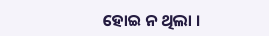ହୋଇ ନ ଥିଲା ।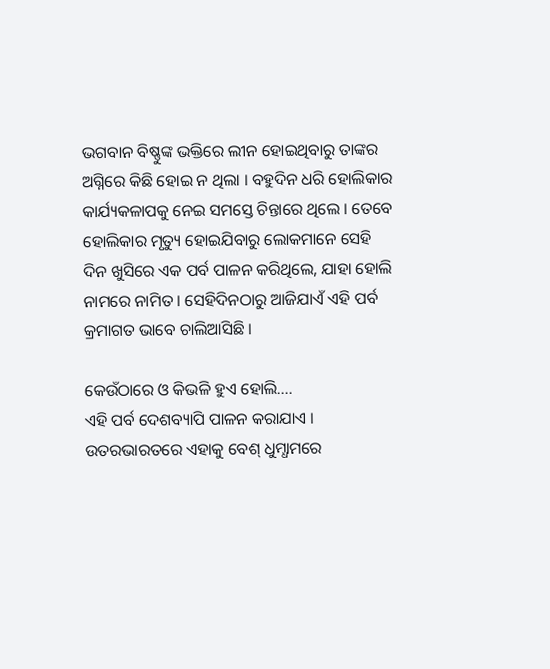ଭଗବାନ ବିଷ୍ଣୁଙ୍କ ଭକ୍ତିରେ ଲୀନ ହୋଇଥିବାରୁ ତାଙ୍କର ଅଗ୍ନିରେ କିଛି ହୋଇ ନ ଥିଲା । ବହୁଦିନ ଧରି ହୋଲିକାର କାର୍ଯ୍ୟକଳାପକୁ ନେଇ ସମସ୍ତେ ଚିନ୍ତାରେ ଥିଲେ । ତେବେ ହୋଲିକାର ମୃତ୍ୟୁ ହୋଇଯିବାରୁ ଲୋକମାନେ ସେହି ଦିନ ଖୁସିରେ ଏକ ପର୍ବ ପାଳନ କରିଥିଲେ, ଯାହା ହୋଲି ନାମରେ ନାମିତ । ସେହିଦିନଠାରୁ ଆଜିଯାଏଁ ଏହି ପର୍ବ କ୍ରମାଗତ ଭାବେ ଚାଲିଆସିଛି ।

କେଉଁଠାରେ ଓ କିଭଳି ହୁଏ ହୋଲି….
ଏହି ପର୍ବ ଦେଶବ୍ୟାପି ପାଳନ କରାଯାଏ ।
ଉତରଭାରତରେ ଏହାକୁ ବେଶ୍ ଧୁମ୍ଧାମରେ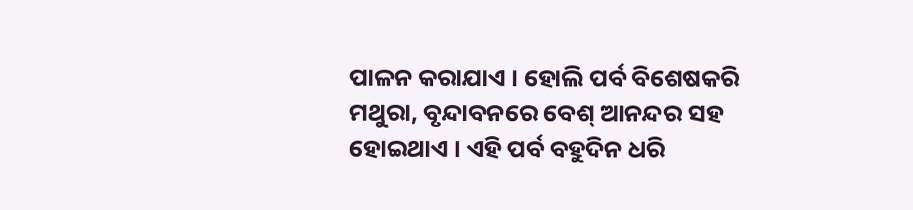ପାଳନ କରାଯାଏ । ହୋଲି ପର୍ବ ବିଶେଷକରି ମଥୁରା, ବୃନ୍ଦାବନରେ ବେଶ୍ ଆନନ୍ଦର ସହ ହୋଇଥାଏ । ଏହି ପର୍ବ ବହୁଦିନ ଧରି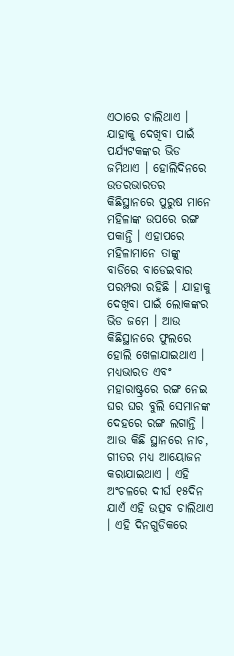ଏଠାରେ ଚାଲିଥାଏ । ଯାହାକୁ ଦେଖିବା ପାଇଁ ପର୍ଯ୍ୟଟକଙ୍କର ଭିଡ ଜମିଥାଏ । ହୋଲିଦିନରେ ଉତରଭାରତର କିଛିସ୍ଥାନରେ ପୁରୁଷ ମାନେ ମହିଳାଙ୍କ ଉପରେ ରଙ୍ଗ ପକାନ୍ତି । ଏହାପରେ ମହିଳାମାନେ ତାଙ୍କୁ ବାଡିରେ ବାଡେଇବାର ପରମ୍ପରା ରହିଛି । ଯାହାକୁ ଦେଖିବା ପାଇଁ ଲୋକଙ୍କର ଭିଡ ଜମେ । ଆଉ କିଛିସ୍ଥାନରେ ଫୁଲରେ ହୋଲି ଖେଳାଯାଇଥାଏ ।
ମଧ୍ୟଭାରତ ଏବଂ ମହାରାଷ୍ଟ୍ରରେ ରଙ୍ଗ ନେଇ ଘର ଘର ବୁଲି ସେମାନଙ୍କ ଦେହରେ ରଙ୍ଗ ଲଗାନ୍ତି । ଆଉ କିଛି ସ୍ଥାନରେ ନାଚ, ଗୀତର ମଧ୍ୟ ଆୟୋଜନ କରାଯାଇଥାଏ । ଏହି ଅଂଚଳରେ ଦୀର୍ଘ ୧୫ଦିନ ଯାଏଁ ଏହି ଉତ୍ସବ ଚାଲିଥାଏ । ଏହି ଦିନଗୁଡିକରେ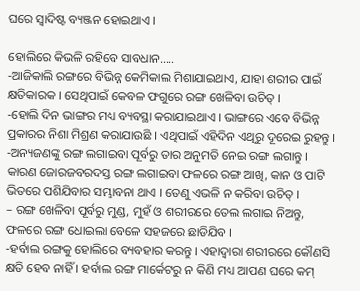ଘରେ ସ୍ୱାଦିଷ୍ଟ ବ୍ୟଞ୍ଜନ ହୋଇଥାଏ ।

ହୋଲିରେ କିଭଳି ରହିବେ ସାବଧାନ…..
-ଆଜିକାଲି ରଙ୍ଗରେ ବିଭିନ୍ନ କେମିକାଲ ମିଶାଯାଇଥାଏ, ଯାହା ଶରୀର ପାଇଁ କ୍ଷତିକାରକ । ସେଥିପାଇଁ କେବଳ ଫଗୁରେ ରଙ୍ଗ ଖେଳିବା ଉଚିତ୍ ।
-ହୋଲି ଦିନ ଭାଙ୍ଗର ମଧ୍ୟ ବ୍ୟବସ୍ଥା କରାଯାଇଥାଏ । ଭାଙ୍ଗରେ ଏବେ ବିଭିନ୍ନ ପ୍ରକାରର ନିଶା ମିଶ୍ରଣ କରାଯାଉଛି । ଏଥିପାଇଁ ଏହିଦିନ ଏଥିରୁ ଦୂରେଇ ରୁହନ୍ତୁ ।
-ଅନ୍ୟଜଣଙ୍କୁ ରଙ୍ଗ ଲଗାଇବା ପୂର୍ବରୁ ତାର ଅନୁମତି ନେଇ ରଙ୍ଗ ଲଗାନ୍ତୁ । କାରଣ ଜୋରଜବରଦସ୍ତ ରଙ୍ଗ ଲଗାଇବା ଫଳରେ ରଙ୍ଗ ଆଖି, କାନ ଓ ପାଟି ଭିତରେ ପଶିଯିବାର ସମ୍ଭାବନା ଥାଏ । ତେଣୁ ଏଭଳି ନ କରିବା ଉଚିତ୍ ।
– ରଙ୍ଗ ଖେଳିବା ପୂର୍ବରୁ ମୁଣ୍ଡ, ମୁହଁ ଓ ଶରୀରରେ ତେଲ ଲଗାଇ ନିଅନ୍ତୁ, ଫଳରେ ରଙ୍ଗ ଧୋଇଲା ବେଳେ ସହଜରେ ଛାଡିଯିବ ।
-ହର୍ବାଲ ରଙ୍ଗକୁ ହୋଲିରେ ବ୍ୟବହାର କରନ୍ତୁ । ଏହାଦ୍ୱାରା ଶରୀରରେ କୌଣସି କ୍ଷତି ହେବ ନାହିଁ । ହର୍ବାଲ ରଙ୍ଗ ମାର୍କେଟରୁ ନ କିଣି ମଧ୍ୟ ଆପଣ ଘରେ କମ୍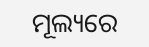ମୂଲ୍ୟରେ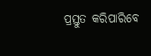ପ୍ରସ୍ତୁତ କରିପାରିବେ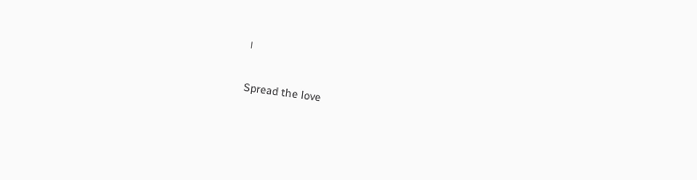।

Spread the love